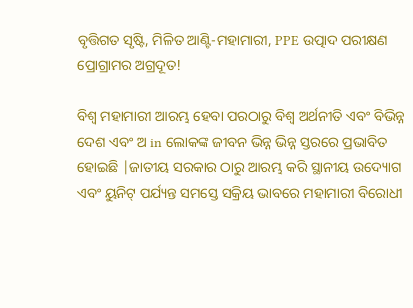ବୃତ୍ତିଗତ ସୃଷ୍ଟି, ମିଳିତ ଆଣ୍ଟି-ମହାମାରୀ, PPE ଉତ୍ପାଦ ପରୀକ୍ଷଣ ପ୍ରୋଗ୍ରାମର ଅଗ୍ରଦୂତ!

ବିଶ୍ୱ ମହାମାରୀ ଆରମ୍ଭ ହେବା ପରଠାରୁ ବିଶ୍ୱ ଅର୍ଥନୀତି ଏବଂ ବିଭିନ୍ନ ଦେଶ ଏବଂ ଅ in ଲୋକଙ୍କ ଜୀବନ ଭିନ୍ନ ଭିନ୍ନ ସ୍ତରରେ ପ୍ରଭାବିତ ହୋଇଛି |ଜାତୀୟ ସରକାର ଠାରୁ ଆରମ୍ଭ କରି ସ୍ଥାନୀୟ ଉଦ୍ୟୋଗ ଏବଂ ୟୁନିଟ୍ ପର୍ଯ୍ୟନ୍ତ ସମସ୍ତେ ସକ୍ରିୟ ଭାବରେ ମହାମାରୀ ବିରୋଧୀ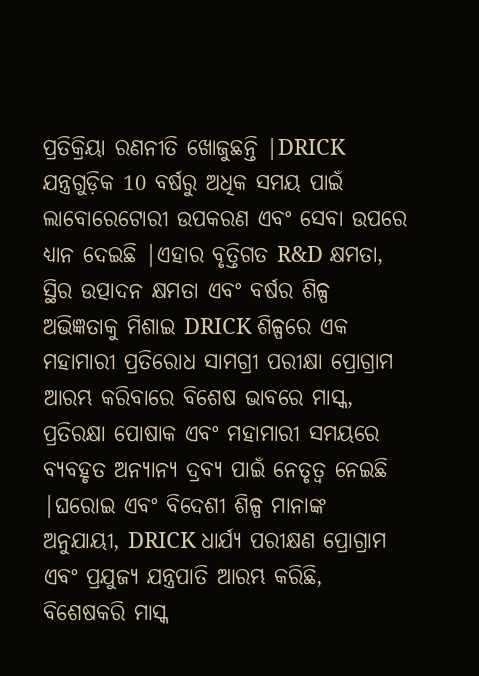ପ୍ରତିକ୍ରିୟା ରଣନୀତି ଖୋଜୁଛନ୍ତି |DRICK ଯନ୍ତ୍ରଗୁଡ଼ିକ 10 ବର୍ଷରୁ ଅଧିକ ସମୟ ପାଇଁ ଲାବୋରେଟୋରୀ ଉପକରଣ ଏବଂ ସେବା ଉପରେ ଧ୍ୟାନ ଦେଇଛି |ଏହାର ବୃତ୍ତିଗତ R&D କ୍ଷମତା, ସ୍ଥିର ଉତ୍ପାଦନ କ୍ଷମତା ଏବଂ ବର୍ଷର ଶିଳ୍ପ ଅଭିଜ୍ଞତାକୁ ମିଶାଇ DRICK ଶିଳ୍ପରେ ଏକ ମହାମାରୀ ପ୍ରତିରୋଧ ସାମଗ୍ରୀ ପରୀକ୍ଷା ପ୍ରୋଗ୍ରାମ ଆରମ୍ଭ କରିବାରେ ବିଶେଷ ଭାବରେ ମାସ୍କ, ପ୍ରତିରକ୍ଷା ପୋଷାକ ଏବଂ ମହାମାରୀ ସମୟରେ ବ୍ୟବହୃତ ଅନ୍ୟାନ୍ୟ ଦ୍ରବ୍ୟ ପାଇଁ ନେତୃତ୍ୱ ନେଇଛି |ଘରୋଇ ଏବଂ ବିଦେଶୀ ଶିଳ୍ପ ମାନାଙ୍କ ଅନୁଯାୟୀ, DRICK ଧାର୍ଯ୍ୟ ପରୀକ୍ଷଣ ପ୍ରୋଗ୍ରାମ ଏବଂ ପ୍ରଯୁଜ୍ୟ ଯନ୍ତ୍ରପାତି ଆରମ୍ଭ କରିଛି, ବିଶେଷକରି ମାସ୍କ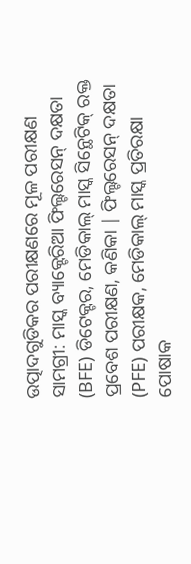ଉତ୍ପାଦଗୁଡିକର ପରୀକ୍ଷଣରେ ମୂଳ ପରୀକ୍ଷଣ ସାମଗ୍ରୀ: ମାସ୍କ ବ୍ୟାକ୍ଟେରିଆ ଫିଲ୍ଟରେସନ୍ ଦକ୍ଷତା (BFE) ଡିଟେକ୍ଟର, ମେଡିକାଲ୍ ମାସ୍କ ସିନ୍ଥେଟିକ୍ ରକ୍ତ ପ୍ରବେଶ ପରୀକ୍ଷଣ, କଣିକା | ଫିଲ୍ଟରେସନ୍ ଦକ୍ଷତା (PFE) ପରୀକ୍ଷକ, ମେଡିକାଲ୍ ମାସ୍କ ପ୍ରତିରକ୍ଷା ପୋଷାକ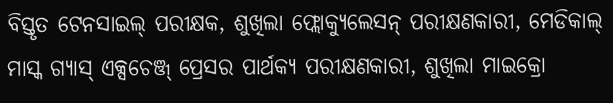ବିସ୍ତୃତ ଟେନସାଇଲ୍ ପରୀକ୍ଷକ, ଶୁଖିଲା ଫ୍ଲୋକ୍ୟୁଲେସନ୍ ପରୀକ୍ଷଣକାରୀ, ମେଡିକାଲ୍ ମାସ୍କ ଗ୍ୟାସ୍ ଏକ୍ସଚେଞ୍ଜ୍ ପ୍ରେସର ପାର୍ଥକ୍ୟ ପରୀକ୍ଷଣକାରୀ, ଶୁଖିଲା ମାଇକ୍ରୋ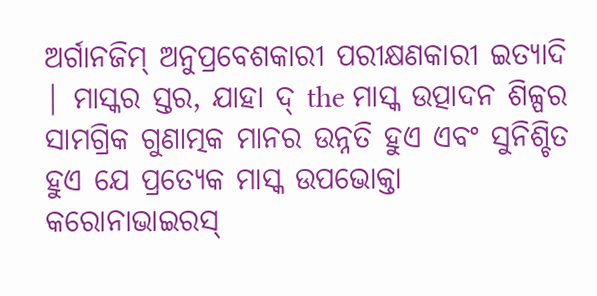ଅର୍ଗାନଜିମ୍ ଅନୁପ୍ରବେଶକାରୀ ପରୀକ୍ଷଣକାରୀ ଇତ୍ୟାଦି | ମାସ୍କର ସ୍ତର, ଯାହା ଦ୍ the ମାସ୍କ ଉତ୍ପାଦନ ଶିଳ୍ପର ସାମଗ୍ରିକ ଗୁଣାତ୍ମକ ମାନର ଉନ୍ନତି ହୁଏ ଏବଂ ସୁନିଶ୍ଚିତ ହୁଏ ଯେ ପ୍ରତ୍ୟେକ ମାସ୍କ ଉପଭୋକ୍ତା କରୋନାଭାଇରସ୍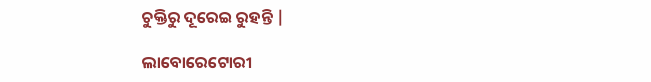ଚୁକ୍ତିରୁ ଦୂରେଇ ରୁହନ୍ତି |

ଲାବୋରେଟୋରୀ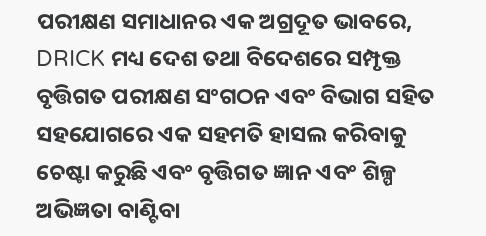ପରୀକ୍ଷଣ ସମାଧାନର ଏକ ଅଗ୍ରଦୂତ ଭାବରେ, DRICK ମଧ୍ୟ ଦେଶ ତଥା ବିଦେଶରେ ସମ୍ପୃକ୍ତ ବୃତ୍ତିଗତ ପରୀକ୍ଷଣ ସଂଗଠନ ଏବଂ ବିଭାଗ ସହିତ ସହଯୋଗରେ ଏକ ସହମତି ହାସଲ କରିବାକୁ ଚେଷ୍ଟା କରୁଛି ଏବଂ ବୃତ୍ତିଗତ ଜ୍ଞାନ ଏବଂ ଶିଳ୍ପ ଅଭିଜ୍ଞତା ବାଣ୍ଟିବା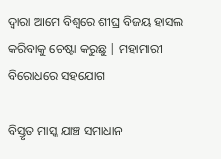ଦ୍ୱାରା ଆମେ ବିଶ୍ୱରେ ଶୀଘ୍ର ବିଜୟ ହାସଲ କରିବାକୁ ଚେଷ୍ଟା କରୁଛୁ | ମହାମାରୀ ବିରୋଧରେ ସହଯୋଗ

ବିସ୍ତୃତ ମାସ୍କ ଯାଞ୍ଚ ସମାଧାନ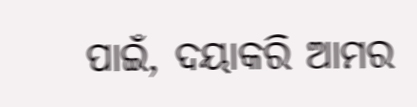ପାଇଁ, ଦୟାକରି ଆମର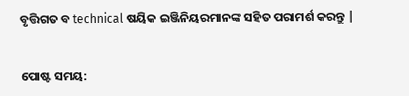ବୃତ୍ତିଗତ ବ technical ଷୟିକ ଇଞ୍ଜିନିୟରମାନଙ୍କ ସହିତ ପରାମର୍ଶ କରନ୍ତୁ |


ପୋଷ୍ଟ ସମୟ: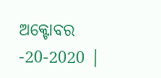ଅକ୍ଟୋବର -20-2020 |